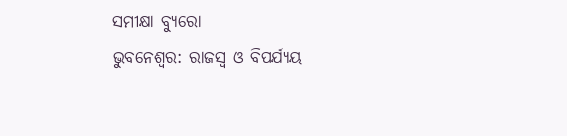ସମୀକ୍ଷା ବ୍ୟୁରୋ
ଭୁବନେଶ୍ୱର: ରାଜସ୍ୱ ଓ ବିପର୍ଯ୍ୟୟ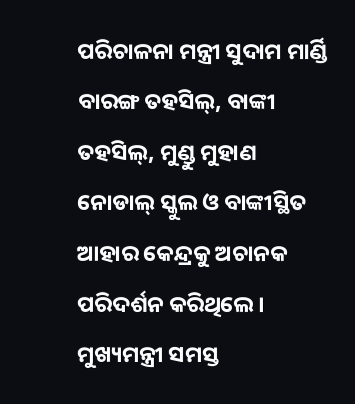ପରିଚାଳନା ମନ୍ତ୍ରୀ ସୁଦାମ ମାର୍ଣ୍ଡି ବାରଙ୍ଗ ତହସିଲ୍, ବାଙ୍କୀ ତହସିଲ୍, ମୁଣ୍ଡୁ ମୁହାଣ ନୋଡାଲ୍ ସ୍କୁଲ ଓ ବାଙ୍କୀସ୍ଥିତ ଆହାର କେନ୍ଦ୍ରକୁ ଅଚାନକ ପରିଦର୍ଶନ କରିଥିଲେ। ମୁଖ୍ୟମନ୍ତ୍ରୀ ସମସ୍ତ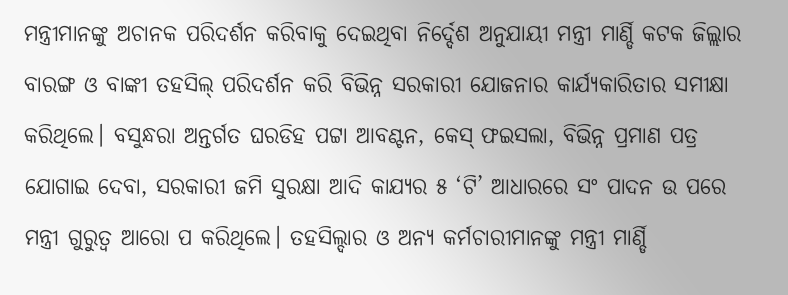ମନ୍ତ୍ରୀମାନଙ୍କୁ ଅଚାନକ ପରିଦର୍ଶନ କରିବାକୁ ଦେଇଥିବା ନିର୍ଦ୍ଦେଶ ଅନୁଯାୟୀ ମନ୍ତ୍ରୀ ମାର୍ଣ୍ଡି କଟକ ଜିଲ୍ଲାର ବାରଙ୍ଗ ଓ ବାଙ୍କୀ ତହସିଲ୍ ପରିଦର୍ଶନ କରି ବିଭିନ୍ନ ସରକାରୀ ଯୋଜନାର କାର୍ଯ୍ୟକାରିତାର ସମୀକ୍ଷା କରିଥିଲେ। ବସୁନ୍ଧରା ଅନ୍ତର୍ଗତ ଘରଡିହ ପଟ୍ଟା ଆବଣ୍ଟନ, କେସ୍ ଫଇସଲା, ବିଭିନ୍ନ ପ୍ରମାଣ ପତ୍ର ଯୋଗାଇ ଦେବା, ସରକାରୀ ଜମି ସୁରକ୍ଷା ଆଦି କାଯ୍ୟର ୫ ‘ଟି’ ଆଧାରରେ ସଂ ପାଦନ ଉ ପରେ ମନ୍ତ୍ରୀ ଗୁରୁତ୍ୱ ଆରୋ ପ କରିଥିଲେ। ତହସିଲ୍ଦାର ଓ ଅନ୍ୟ କର୍ମଚାରୀମାନଙ୍କୁ ମନ୍ତ୍ରୀ ମାର୍ଣ୍ଡି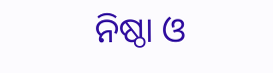ନିଷ୍ଠା ଓ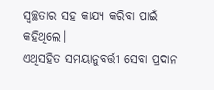ସ୍ୱଚ୍ଛତାର ସହ କାଯ୍ୟ କରିବା ପାଇଁ କହିଥିଲେ।
ଏଥିସହିତ ସମୟାନୁବର୍ତ୍ତୀ ସେବା ପ୍ରଦାନ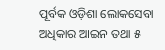ପୂର୍ବକ ଓଡ଼ିଶା ଲୋକସେବା ଅଧିକାର ଆଇନ ତଥା ୫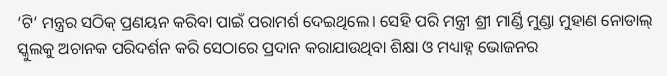‘ଟି’ ମନ୍ତ୍ରର ସଠିକ୍ ପ୍ରଣୟନ କରିବା ପାଇଁ ପରାମର୍ଶ ଦେଇଥିଲେ। ସେହି ପରି ମନ୍ତ୍ରୀ ଶ୍ରୀ ମାର୍ଣ୍ଡି ମୁଣ୍ଡା ମୁହାଣ ନୋଡାଲ୍ ସ୍କୁଲକୁ ଅଚାନକ ପରିଦର୍ଶନ କରି ସେଠାରେ ପ୍ରଦାନ କରାଯାଉଥିବା ଶିକ୍ଷା ଓ ମଧ୍ୟାହ୍ନ ଭୋଜନର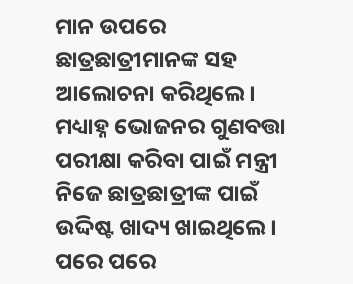ମାନ ଉପରେ ଛାତ୍ରଛାତ୍ରୀମାନଙ୍କ ସହ ଆଲୋଚନା କରିଥିଲେ। ମଧ୍ୟାହ୍ନ ଭୋଜନର ଗୁଣବତ୍ତା ପରୀକ୍ଷା କରିବା ପାଇଁ ମନ୍ତ୍ରୀ ନିଜେ ଛାତ୍ରଛାତ୍ରୀଙ୍କ ପାଇଁ ଉଦ୍ଦିଷ୍ଟ ଖାଦ୍ୟ ଖାଇଥିଲେ। ପରେ ପରେ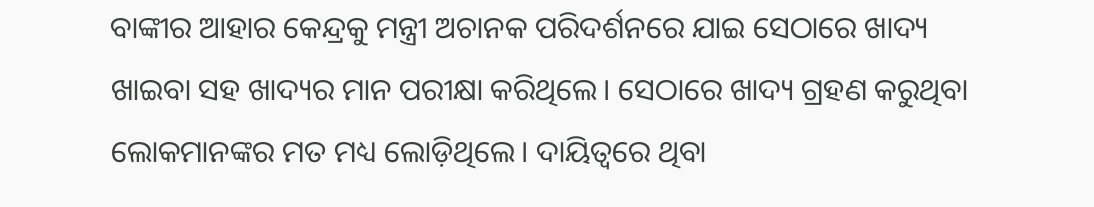ବାଙ୍କୀର ଆହାର କେନ୍ଦ୍ରକୁ ମନ୍ତ୍ରୀ ଅଚାନକ ପରିଦର୍ଶନରେ ଯାଇ ସେଠାରେ ଖାଦ୍ୟ ଖାଇବା ସହ ଖାଦ୍ୟର ମାନ ପରୀକ୍ଷା କରିଥିଲେ। ସେଠାରେ ଖାଦ୍ୟ ଗ୍ରହଣ କରୁଥିବା ଲୋକମାନଙ୍କର ମତ ମଧ୍ୟ ଲୋଡ଼ିଥିଲେ। ଦାୟିତ୍ୱରେ ଥିବା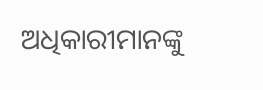ଅଧିକାରୀମାନଙ୍କୁ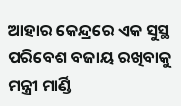ଆହାର କେନ୍ଦ୍ରରେ ଏକ ସୁସ୍ଥ ପରିବେଶ ବଜାୟ ରଖିବାକୁ ମନ୍ତ୍ରୀ ମାର୍ଣ୍ଡି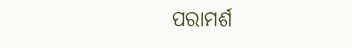ପରାମର୍ଶ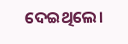ଦେଇଥିଲେ।